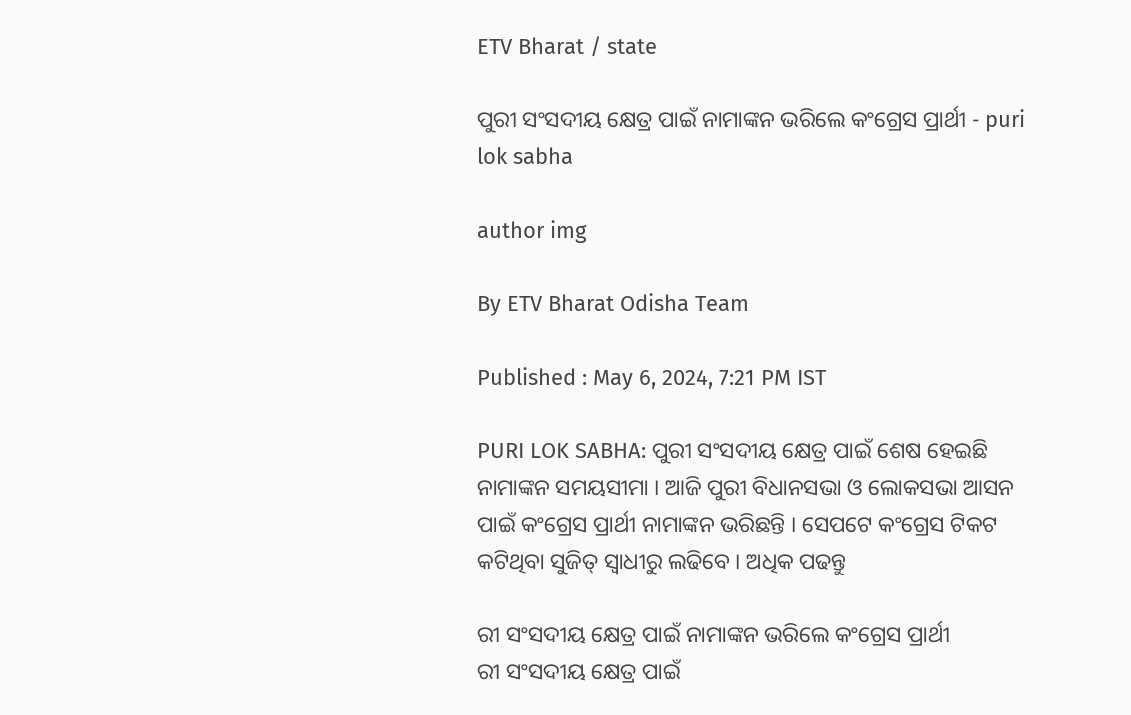ETV Bharat / state

ପୁରୀ ସଂସଦୀୟ କ୍ଷେତ୍ର ପାଇଁ ନାମାଙ୍କନ ଭରିଲେ କଂଗ୍ରେସ ପ୍ରାର୍ଥୀ - puri lok sabha

author img

By ETV Bharat Odisha Team

Published : May 6, 2024, 7:21 PM IST

PURI LOK SABHA: ପୁରୀ ସଂସଦୀୟ କ୍ଷେତ୍ର ପାଇଁ ଶେଷ ହେଇଛି ନାମାଙ୍କନ ସମୟସୀମା । ଆଜି ପୁରୀ ବିଧାନସଭା ଓ ଲୋକସଭା ଆସନ ପାଇଁ କଂଗ୍ରେସ ପ୍ରାର୍ଥୀ ନାମାଙ୍କନ ଭରିଛନ୍ତି । ସେପଟେ କଂଗ୍ରେସ ଟିକଟ କଟିଥିବା ସୁଜିତ୍ ସ୍ବାଧୀରୁ ଲଢିବେ । ଅଧିକ ପଢନ୍ତୁ

ରୀ ସଂସଦୀୟ କ୍ଷେତ୍ର ପାଇଁ ନାମାଙ୍କନ ଭରିଲେ କଂଗ୍ରେସ ପ୍ରାର୍ଥୀ
ରୀ ସଂସଦୀୟ କ୍ଷେତ୍ର ପାଇଁ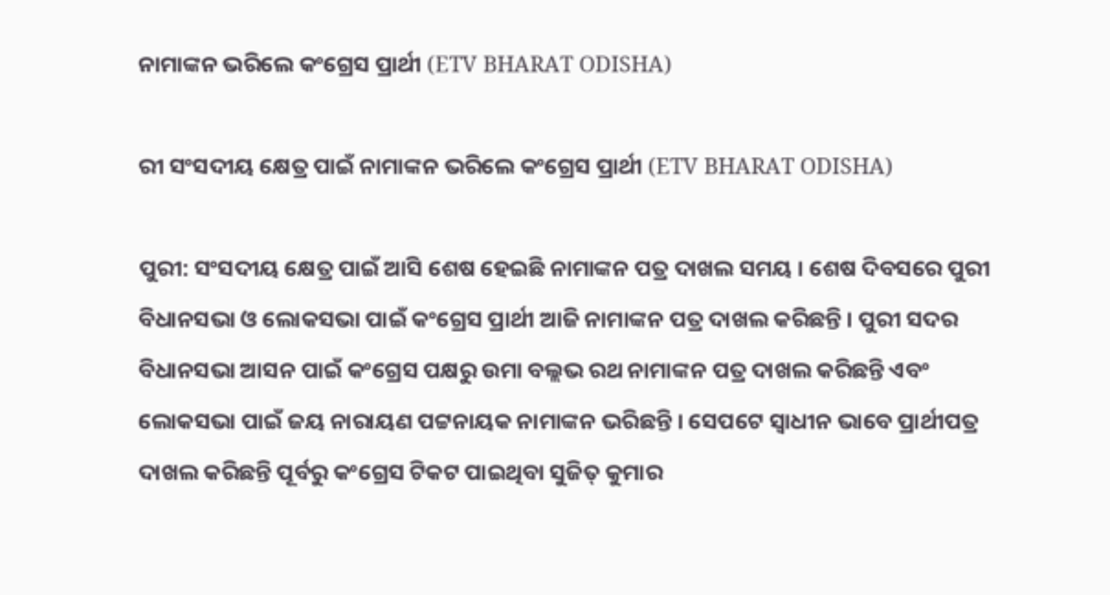ନାମାଙ୍କନ ଭରିଲେ କଂଗ୍ରେସ ପ୍ରାର୍ଥୀ (ETV BHARAT ODISHA)

ରୀ ସଂସଦୀୟ କ୍ଷେତ୍ର ପାଇଁ ନାମାଙ୍କନ ଭରିଲେ କଂଗ୍ରେସ ପ୍ରାର୍ଥୀ (ETV BHARAT ODISHA)

ପୁରୀ: ସଂସଦୀୟ କ୍ଷେତ୍ର ପାଇଁ ଆସି ଶେଷ ହେଇଛି ନାମାଙ୍କନ ପତ୍ର ଦାଖଲ ସମୟ । ଶେଷ ଦିବସରେ ପୁରୀ ବିଧାନସଭା ଓ ଲୋକସଭା ପାଇଁ କଂଗ୍ରେସ ପ୍ରାର୍ଥୀ ଆଜି ନାମାଙ୍କନ ପତ୍ର ଦାଖଲ କରିଛନ୍ତି । ପୁରୀ ସଦର ବିଧାନସଭା ଆସନ ପାଇଁ କଂଗ୍ରେସ ପକ୍ଷରୁ ଉମା ବଲ୍ଲଭ ରଥ ନାମାଙ୍କନ ପତ୍ର ଦାଖଲ କରିଛନ୍ତି ଏବଂ ଲୋକସଭା ପାଇଁ ଜୟ ନାରାୟଣ ପଟ୍ଟନାୟକ ନାମାଙ୍କନ ଭରିଛନ୍ତି । ସେପଟେ ସ୍ବାଧୀନ ଭାବେ ପ୍ରାର୍ଥୀପତ୍ର ଦାଖଲ କରିଛନ୍ତି ପୂର୍ବରୁ କଂଗ୍ରେସ ଟିକଟ ପାଇଥିବା ସୁଜିତ୍ କୁମାର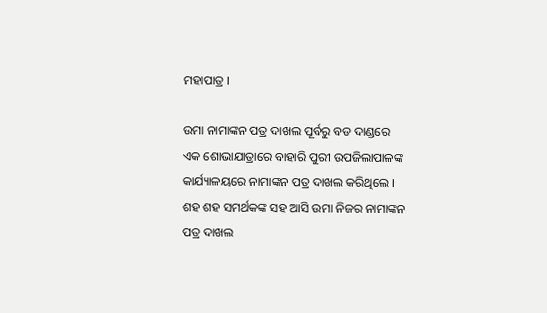ମହାପାତ୍ର ।

ଉମା ନାମାଙ୍କନ ପତ୍ର ଦାଖଲ ପୂର୍ବରୁ ବଡ ଦାଣ୍ଡରେ ଏକ ଶୋଭାଯାତ୍ରାରେ ବାହାରି ପୁରୀ ଉପଜିଲାପାଳଙ୍କ କାର୍ଯ୍ୟାଳୟରେ ନାମାଙ୍କନ ପତ୍ର ଦାଖଲ କରିଥିଲେ । ଶହ ଶହ ସମର୍ଥକଙ୍କ ସହ ଆସି ଉମା ନିଜର ନାମାଙ୍କନ ପତ୍ର ଦାଖଲ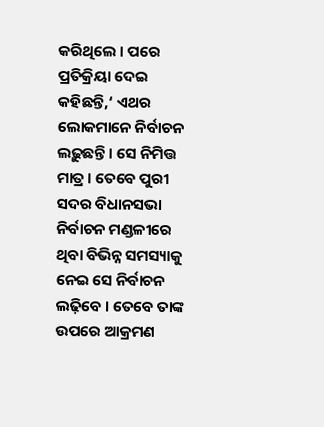କରିଥିଲେ । ପରେ ପ୍ରତିକ୍ରିୟା ଦେଇ କହିଛନ୍ତି,‘ ଏଥର ଲୋକମାନେ ନିର୍ବାଚନ ଲଢ଼ୁଛନ୍ତି । ସେ ନିମିତ୍ତ ମାତ୍ର । ତେବେ ପୁରୀ ସଦର ବିଧାନସଭା ନିର୍ବାଚନ ମଣ୍ଡଳୀରେ ଥିବା ବିଭିନ୍ନ ସମସ୍ୟାକୁ ନେଇ ସେ ନିର୍ବାଚନ ଲଢ଼ିବେ । ତେବେ ତାଙ୍କ ଉପରେ ଆକ୍ରମଣ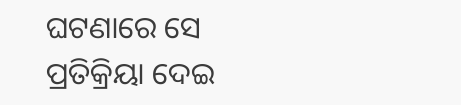ଘଟଣାରେ ସେ ପ୍ରତିକ୍ରିୟା ଦେଇ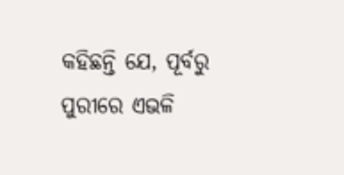କହିଛନ୍ତି ଯେ, ପୂର୍ବରୁ ପୁରୀରେ ଏଭଳି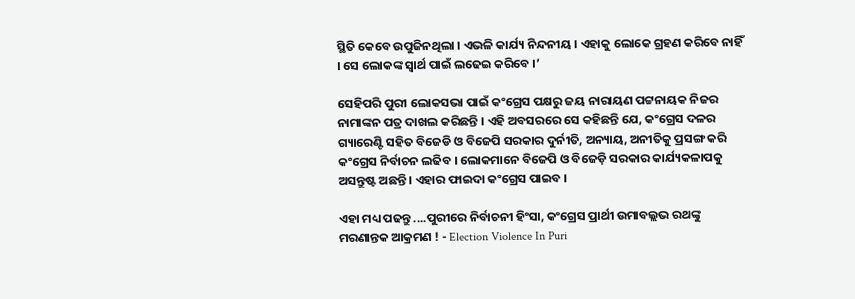ସ୍ଥିତି କେବେ ଉପୁଜିନଥିଲା । ଏଭଳି କାର୍ଯ୍ୟ ନିନ୍ଦନୀୟ । ଏହାକୁ ଲୋକେ ଗ୍ରହଣ କରିବେ ନାହିଁ । ସେ ଲୋକଙ୍କ ସ୍ୱାର୍ଥ ପାଇଁ ଲଢେଇ କରିବେ ।’

ସେହିପରି ପୁରୀ ଲୋକସଭା ପାଇଁ କଂଗ୍ରେସ ପକ୍ଷରୁ ଜୟ ନାରାୟଣ ପଟ୍ଟନାୟକ ନିଜର ନାମାଙ୍କନ ପତ୍ର ଦାଖଲ କରିଛନ୍ତି । ଏହି ଅବସରରେ ସେ କହିଛନ୍ତି ଯେ, କଂଗ୍ରେସ ଦଳର ଗ୍ୟାରେଣ୍ଟି ସହିତ ବିଜେଡି ଓ ବିଜେପି ସରକାର ଦୁର୍ନୀତି, ଅନ୍ୟାୟ, ଅନୀତିକୁ ପ୍ରସଙ୍ଗ କରି କଂଗ୍ରେସ ନିର୍ବାଚନ ଲଢିବ । ଲୋକମାନେ ବିଜେପି ଓ ବିଜେଡ଼ି ସରକାର କାର୍ଯ୍ୟକଳାପକୁ ଅସନ୍ତୁଷ୍ଟ ଅଛନ୍ତି । ଏହାର ଫାଇଦା କଂଗ୍ରେସ ପାଇବ ।

ଏହା ମଧ୍ୟ ପଢନ୍ତୁ ....ପୁରୀରେ ନିର୍ବାଚନୀ ହିଂସା, କଂଗ୍ରେସ ପ୍ରାର୍ଥୀ ଉମାବଲ୍ଲଭ ରଥଙ୍କୁ ମରଣାନ୍ତକ ଆକ୍ରମଣ ! - Election Violence In Puri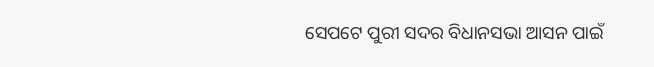ସେପଟେ ପୁରୀ ସଦର ବିଧାନସଭା ଆସନ ପାଇଁ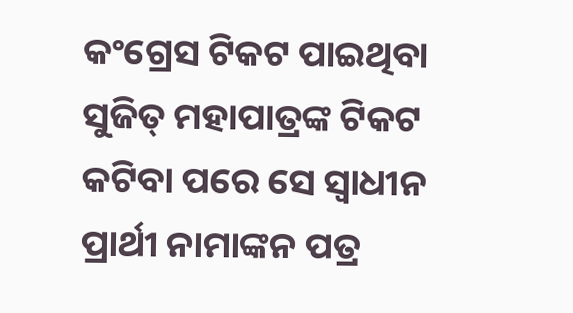କଂଗ୍ରେସ ଟିକଟ ପାଇଥିବା ସୁଜିତ୍ ମହାପାତ୍ରଙ୍କ ଟିକଟ କଟିବା ପରେ ସେ ସ୍ଵାଧୀନ ପ୍ରାର୍ଥୀ ନାମାଙ୍କନ ପତ୍ର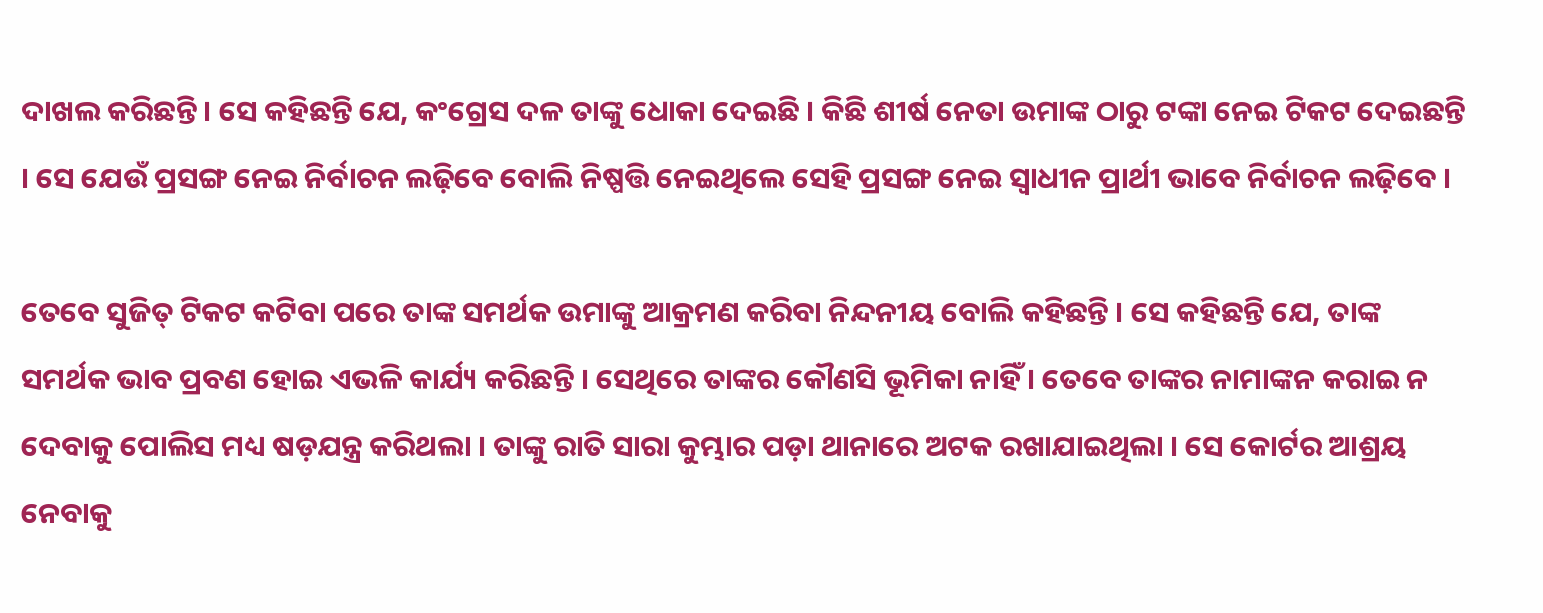ଦାଖଲ କରିଛନ୍ତି । ସେ କହିଛନ୍ତି ଯେ, କଂଗ୍ରେସ ଦଳ ତାଙ୍କୁ ଧୋକା ଦେଇଛି । କିଛି ଶୀର୍ଷ ନେତା ଉମାଙ୍କ ଠାରୁ ଟଙ୍କା ନେଇ ଟିକଟ ଦେଇଛନ୍ତି । ସେ ଯେଉଁ ପ୍ରସଙ୍ଗ ନେଇ ନିର୍ବାଚନ ଲଢ଼ିବେ ବୋଲି ନିଷ୍ପତ୍ତି ନେଇଥିଲେ ସେହି ପ୍ରସଙ୍ଗ ନେଇ ସ୍ଵାଧୀନ ପ୍ରାର୍ଥୀ ଭାବେ ନିର୍ବାଚନ ଲଢ଼ିବେ ।

ତେବେ ସୁଜିତ୍ ଟିକଟ କଟିବା ପରେ ତାଙ୍କ ସମର୍ଥକ ଉମାଙ୍କୁ ଆକ୍ରମଣ କରିବା ନିନ୍ଦନୀୟ ବୋଲି କହିଛନ୍ତି । ସେ କହିଛନ୍ତି ଯେ, ତାଙ୍କ ସମର୍ଥକ ଭାବ ପ୍ରବଣ ହୋଇ ଏଭଳି କାର୍ଯ୍ୟ କରିଛନ୍ତି । ସେଥିରେ ତାଙ୍କର କୌଣସି ଭୂମିକା ନାହିଁ । ତେବେ ତାଙ୍କର ନାମାଙ୍କନ କରାଇ ନ ଦେବାକୁ ପୋଲିସ ମଧ୍ୟ ଷଡ଼ଯନ୍ତ୍ର କରିଥଲା । ତାଙ୍କୁ ରାତି ସାରା କୁମ୍ଭାର ପଡ଼ା ଥାନାରେ ଅଟକ ରଖାଯାଇଥିଲା । ସେ କୋର୍ଟର ଆଶ୍ରୟ ନେବାକୁ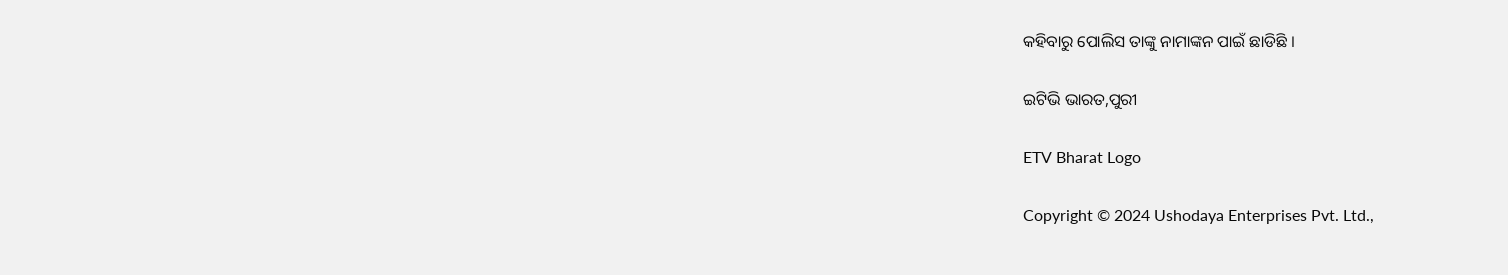କହିବାରୁ ପୋଲିସ ତାଙ୍କୁ ନାମାଙ୍କନ ପାଇଁ ଛାଡିଛି ।

ଇଟିଭି ଭାରତ,ପୁରୀ

ETV Bharat Logo

Copyright © 2024 Ushodaya Enterprises Pvt. Ltd.,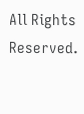All Rights Reserved.